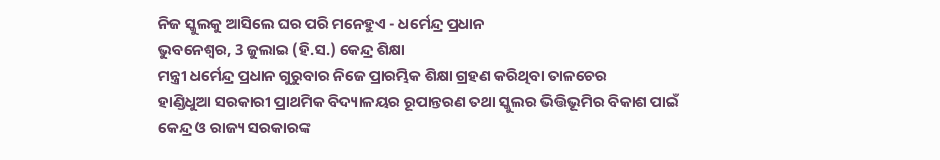ନିଜ ସ୍କୁଲକୁ ଆସିଲେ ଘର ପରି ମନେହୁଏ - ଧର୍ମେନ୍ଦ୍ର ପ୍ରଧାନ
ଭୁବନେଶ୍ୱର, 3 ଜୁଲାଇ (ହି.ସ.) କେନ୍ଦ୍ର ଶିକ୍ଷା
ମନ୍ତ୍ରୀ ଧର୍ମେନ୍ଦ୍ର ପ୍ରଧାନ ଗୁରୁବାର ନିଜେ ପ୍ରାରମ୍ଭିକ ଶିକ୍ଷା ଗ୍ରହଣ କରିଥିବା ତାଳଚେର
ହାଣ୍ଡିଧୁଆ ସରକାରୀ ପ୍ରାଥମିକ ବିଦ୍ୟାଳୟର ରୂପାନ୍ତରଣ ତଥା ସ୍କୁଲର ଭିତ୍ତିଭୂମିର ବିକାଶ ପାଇଁ
କେନ୍ଦ୍ର ଓ ରାଜ୍ୟ ସରକାରଙ୍କ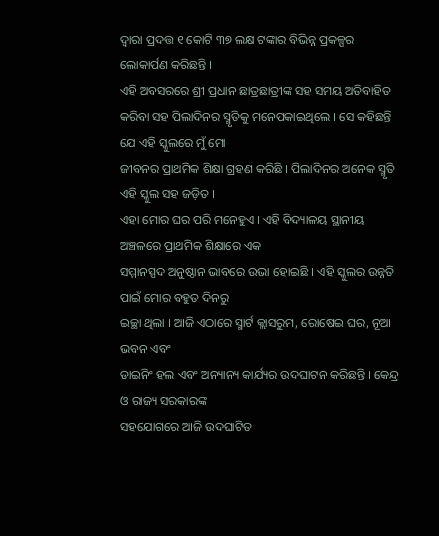ଦ୍ୱାରା ପ୍ରଦତ୍ତ ୧ କୋଟି ୩୭ ଲକ୍ଷ ଟଙ୍କାର ବିଭିନ୍ନ ପ୍ରକଳ୍ପର
ଲୋକାର୍ପଣ କରିଛନ୍ତି ।
ଏହି ଅବସରରେ ଶ୍ରୀ ପ୍ରଧାନ ଛାତ୍ରଛାତ୍ରୀଙ୍କ ସହ ସମୟ ଅତିବାହିତ
କରିବା ସହ ପିଲାଦିନର ସ୍ମୃତିକୁ ମନେପକାଇଥିଲେ । ସେ କହିଛନ୍ତି ଯେ ଏହି ସ୍କୁଲରେ ମୁଁ ମୋ
ଜୀବନର ପ୍ରାଥମିକ ଶିକ୍ଷା ଗ୍ରହଣ କରିଛି । ପିଲାଦିନର ଅନେକ ସ୍ମୃତି ଏହି ସ୍କୁଲ ସହ ଜଡ଼ିତ ।
ଏହା ମୋର ଘର ପରି ମନେହୁଏ । ଏହି ବିଦ୍ୟାଳୟ ସ୍ଥାନୀୟ ଅଞ୍ଚଳରେ ପ୍ରାଥମିକ ଶିକ୍ଷାରେ ଏକ
ସମ୍ମାନସ୍ପଦ ଅନୁଷ୍ଠାନ ଭାବରେ ଉଭା ହୋଇଛି । ଏହି ସ୍କୁଲର ଉନ୍ନତି ପାଇଁ ମୋର ବହୁତ ଦିନରୁ
ଇଚ୍ଛା ଥିଲା । ଆଜି ଏଠାରେ ସ୍ମାର୍ଟ କ୍ଲାସରୁମ, ରୋଷେଇ ଘର, ନୂଆ ଭବନ ଏବଂ
ଡାଇନିଂ ହଲ ଏବଂ ଅନ୍ୟାନ୍ୟ କାର୍ଯ୍ୟର ଉଦଘାଟନ କରିଛନ୍ତି । କେନ୍ଦ୍ର ଓ ରାଜ୍ୟ ସରକାରଙ୍କ
ସହଯୋଗରେ ଆଜି ଉଦଘାଟିତ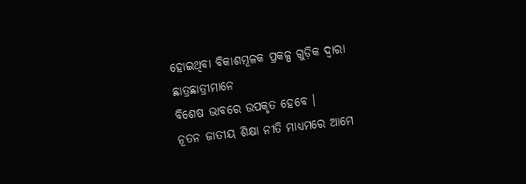ହୋଇଥିବା ବିକାଶମୂଳକ ପ୍ରକଳ୍ପ ଗୁଡ଼ିକ ଦ୍ୱାରା ଛାତ୍ରଛାତ୍ରୀମାନେ
ବିଶେଷ ଭାବରେ ଉପକୃତ ହେବେ ।
ନୂତନ ଜାତୀୟ ଶିକ୍ଷା ନୀତି ମାଧ୍ୟମରେ ଆମେ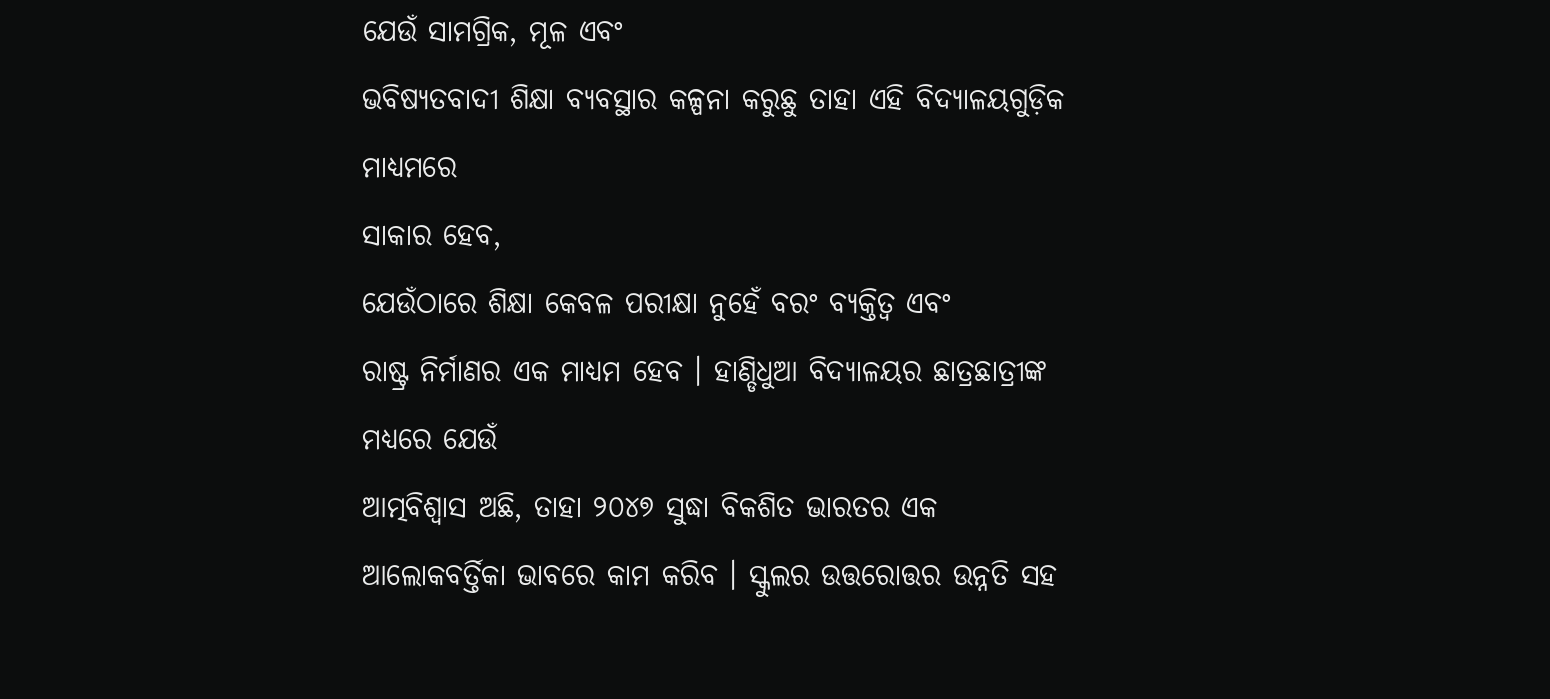ଯେଉଁ ସାମଗ୍ରିକ, ମୂଳ ଏବଂ
ଭବିଷ୍ୟତବାଦୀ ଶିକ୍ଷା ବ୍ୟବସ୍ଥାର କଳ୍ପନା କରୁଛୁ ତାହା ଏହି ବିଦ୍ୟାଳୟଗୁଡ଼ିକ ମାଧ୍ୟମରେ
ସାକାର ହେବ,
ଯେଉଁଠାରେ ଶିକ୍ଷା କେବଳ ପରୀକ୍ଷା ନୁହେଁ ବରଂ ବ୍ୟକ୍ତିତ୍ୱ ଏବଂ
ରାଷ୍ଟ୍ର ନିର୍ମାଣର ଏକ ମାଧ୍ୟମ ହେବ । ହାଣ୍ଡିଧୁଆ ବିଦ୍ୟାଳୟର ଛାତ୍ରଛାତ୍ରୀଙ୍କ ମଧ୍ୟରେ ଯେଉଁ
ଆତ୍ମବିଶ୍ୱାସ ଅଛି, ତାହା ୨୦୪୭ ସୁଦ୍ଧା ବିକଶିତ ଭାରତର ଏକ
ଆଲୋକବର୍ତ୍ତିକା ଭାବରେ କାମ କରିବ । ସ୍କୁଲର ଉତ୍ତରୋତ୍ତର ଉନ୍ନତି ସହ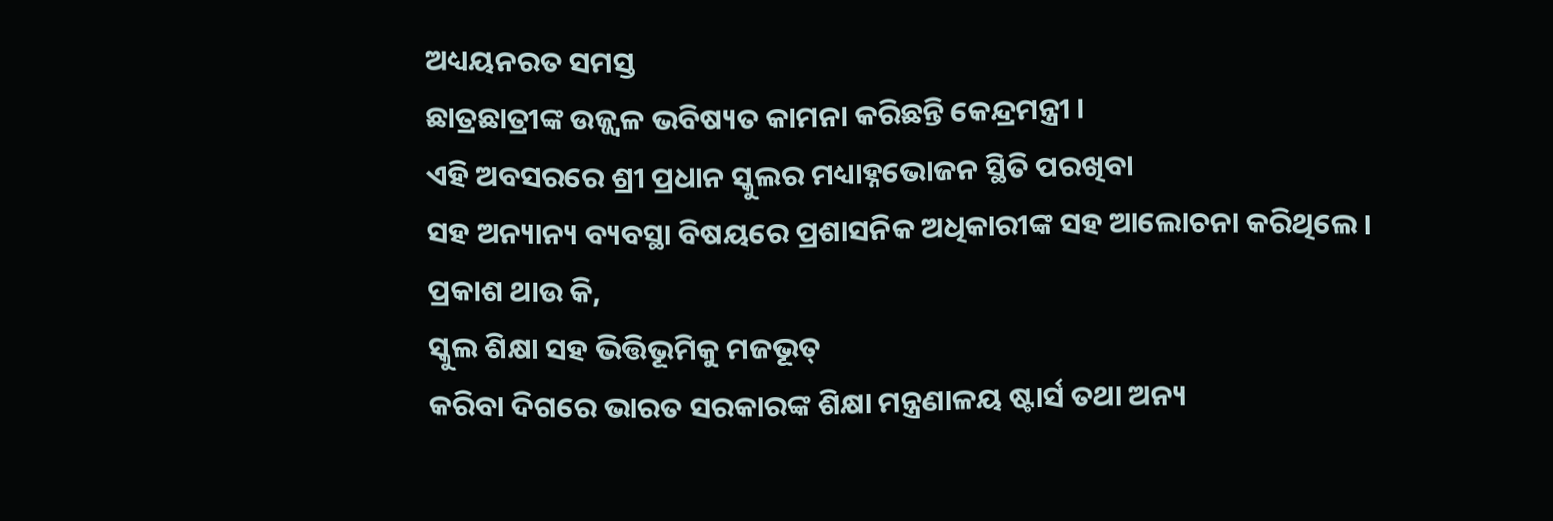ଅଧ୍ୟୟନରତ ସମସ୍ତ
ଛାତ୍ରଛାତ୍ରୀଙ୍କ ଉଜ୍ଜ୍ୱଳ ଭବିଷ୍ୟତ କାମନା କରିଛନ୍ତି କେନ୍ଦ୍ରମନ୍ତ୍ରୀ ।
ଏହି ଅବସରରେ ଶ୍ରୀ ପ୍ରଧାନ ସ୍କୁଲର ମଧ୍ୟାହ୍ନଭୋଜନ ସ୍ଥିତି ପରଖିବା
ସହ ଅନ୍ୟାନ୍ୟ ବ୍ୟବସ୍ଥା ବିଷୟରେ ପ୍ରଶାସନିକ ଅଧିକାରୀଙ୍କ ସହ ଆଲୋଚନା କରିଥିଲେ ।
ପ୍ରକାଶ ଥାଉ କି,
ସ୍କୁଲ ଶିକ୍ଷା ସହ ଭିତ୍ତିଭୂମିକୁ ମଜଭୂତ୍
କରିବା ଦିଗରେ ଭାରତ ସରକାରଙ୍କ ଶିକ୍ଷା ମନ୍ତ୍ରଣାଳୟ ଷ୍ଟାର୍ସ ତଥା ଅନ୍ୟ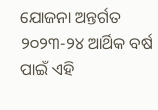ଯୋଜନା ଅନ୍ତର୍ଗତ
୨୦୨୩-୨୪ ଆର୍ଥିକ ବର୍ଷ ପାଇଁ ଏହି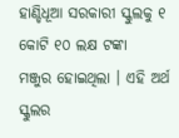ହାଣ୍ଡିଧୂଆ ସରକାରୀ ସ୍କୁଲକୁ ୧ କୋଟି ୧୦ ଲକ୍ଷ ଟଙ୍କା
ମଞ୍ଜୁର ହୋଇଥିଲା । ଏହି ଅର୍ଥ ସ୍କୁଲର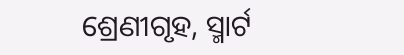ଶ୍ରେଣୀଗୃହ, ସ୍ମାର୍ଟ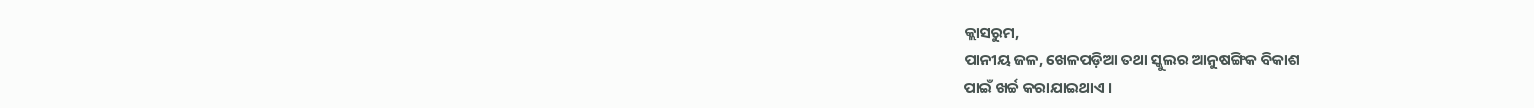କ୍ଲାସରୁମ,
ପାନୀୟ ଜଳ, ଖେଳପଡ଼ିଆ ତଥା ସ୍କୁଲର ଆନୁଷଙ୍ଗିକ ବିକାଶ
ପାଇଁ ଖର୍ଚ୍ଚ କରାଯାଇଥାଏ ।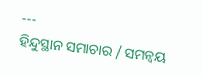---
ହିନ୍ଦୁସ୍ଥାନ ସମାଚାର / ସମନ୍ୱୟ